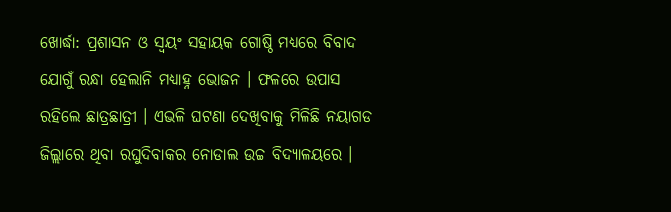ଖୋର୍ଦ୍ଧା: ପ୍ରଶାସନ ଓ ସ୍ବୟଂ ସହାୟକ ଗୋଷ୍ଠି ମଧ୍ୟରେ ବିବାଦ ଯୋଗୁଁ ରନ୍ଧା ହେଲାନି ମଧ୍ୟାହ୍ନ ଭୋଜନ । ଫଳରେ ଉପାସ ରହିଲେ ଛାତ୍ରଛାତ୍ରୀ । ଏଭଳି ଘଟଣା ଦେଖିବାକୁ ମିଳିଛି ନୟାଗଡ ଜିଲ୍ଲାରେ ଥିବା ରଘୁଦିବାକର ନୋଡାଲ ଉଚ୍ଚ ବିଦ୍ୟାଳୟରେ ।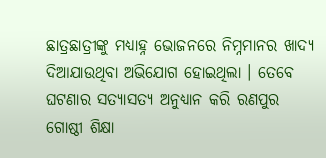ଛାତ୍ରଛାତ୍ରୀଙ୍କୁ ମଧ୍ୟାହ୍ନ ଭୋଜନରେ ନିମ୍ନମାନର ଖାଦ୍ୟ ଦିଆଯାଉଥିବା ଅଭିଯୋଗ ହୋଇଥିଲା । ତେବେ ଘଟଣାର ସତ୍ୟାସତ୍ୟ ଅନୁଧ୍ୟାନ କରି ରଣପୁର ଗୋଷ୍ଠୀ ଶିକ୍ଷା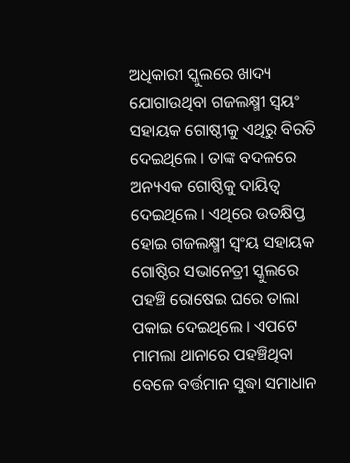ଅଧିକାରୀ ସ୍କୁଲରେ ଖାଦ୍ୟ ଯୋଗାଉଥିବା ଗଜଲକ୍ଷ୍ମୀ ସ୍ବୟଂ ସହାୟକ ଗୋଷ୍ଠୀକୁ ଏଥିରୁ ବିରତି ଦେଇଥିଲେ । ତାଙ୍କ ବଦଳରେ ଅନ୍ୟଏକ ଗୋଷ୍ଠିକୁ ଦାୟିତ୍ବ ଦେଇଥିଲେ । ଏଥିରେ ଉତକ୍ଷିପ୍ତ ହୋଇ ଗଜଲକ୍ଷ୍ମୀ ସ୍ବଂୟ ସହାୟକ ଗୋଷ୍ଠିର ସଭାନେତ୍ରୀ ସ୍କୁଲରେ ପହଞ୍ଚି ରୋଷେଇ ଘରେ ତାଲା ପକାଇ ଦେଇଥିଲେ । ଏପଟେ ମାମଲା ଥାନାରେ ପହଞ୍ଚିଥିବା ବେଳେ ବର୍ତ୍ତମାନ ସୁଦ୍ଧା ସମାଧାନ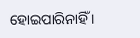ହୋଇପାରିନାହିଁ ।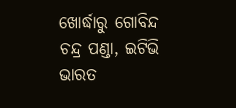ଖୋର୍ଦ୍ଧାରୁ ଗୋବିନ୍ଦ ଚନ୍ଦ୍ର ପଣ୍ଡା, ଇଟିଭି ଭାରତ